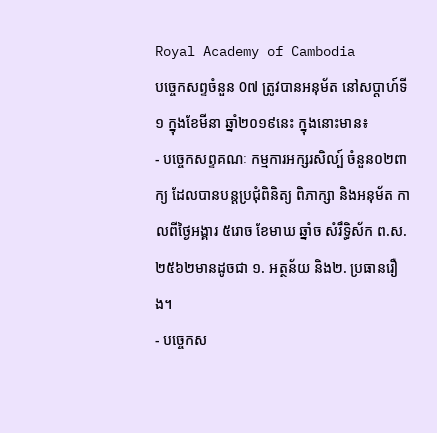Royal Academy of Cambodia
បច្ចេកសព្ទចំនួន 0៧ ត្រូវបានអនុម័ត នៅសប្តាហ៍ទី១ ក្នុងខែមីនា ឆ្នាំ២០១៩នេះ ក្នុងនោះមាន៖
- បច្ចេកសព្ទគណៈ កម្មការអក្សរសិល្ប៍ ចំនួន០២ពាក្យ ដែលបានបន្តប្រជុំពិនិត្យ ពិភាក្សា និងអនុម័ត កាលពីថ្ងៃអង្គារ ៥រោច ខែមាឃ ឆ្នាំច សំរឹទ្ធិស័ក ព.ស.២៥៦២មានដូចជា ១. អត្ថន័យ និង២. ប្រធានរឿង។
- បច្ចេកស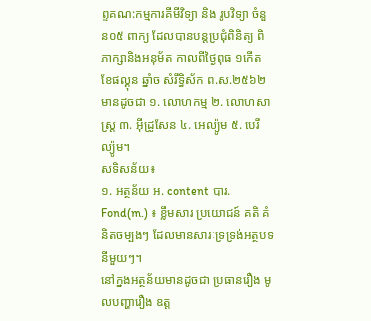ព្ទគណ:កម្មការគីមីវិទ្យា និង រូបវិទ្យា ចំនួន០៥ ពាក្យ ដែលបានបន្តប្រជុំពិនិត្យ ពិភាក្សានិងអនុម័ត កាលពីថ្ងៃពុធ ១កើត ខែផល្គុន ឆ្នាំច សំរឹទ្ធិស័ក ព.ស.២៥៦២ មានដូចជា ១. លោហកម្ម ២. លោហសាស្ត្រ ៣. អ៊ីដ្រូសែន ៤. អេល្យ៉ូម ៥. បេរីល្យ៉ូម។
សទិសន័យ៖
១. អត្ថន័យ អ. content បារ. Fond(m.) ៖ ខ្លឹមសារ ប្រយោជន៍ គតិ គំនិតចម្បងៗ ដែលមានសារៈទ្រទ្រង់អត្ថបទនីមួយៗ។
នៅក្នងអត្ថន័យមានដូចជា ប្រធានរឿង មូលបញ្ហារឿង ឧត្ត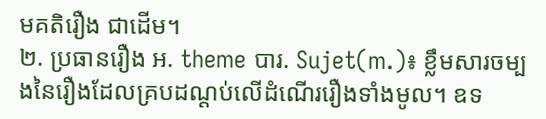មគតិរឿង ជាដើម។
២. ប្រធានរឿង អ. theme បារ. Sujet(m.)៖ ខ្លឹមសារចម្បងនៃរឿងដែលគ្របដណ្តប់លើដំណើររឿងទាំងមូល។ ឧទ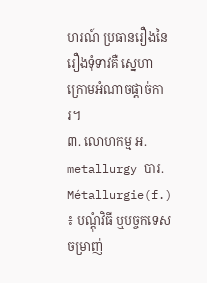ហរណ៍ ប្រធានរឿងនៃរឿងទុំទាវគឺ ស្នេហាក្រោមអំណាចផ្តាច់ការ។
៣. លោហកម្ម អ. metallurgy បារ. Métallurgie(f.) ៖ បណ្តុំវិធី ឬបច្ចកទេស ចម្រាញ់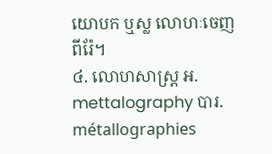យោបក ឬស្ល លោហៈចេញពីរ៉ែ។
៤. លោហសាស្ត្រ អ. mettalography បារ. métallographies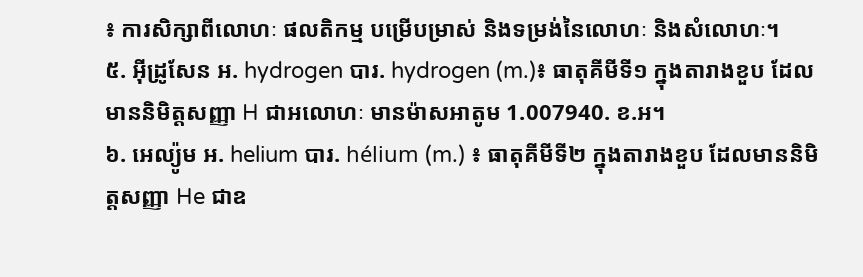៖ ការសិក្សាពីលោហៈ ផលតិកម្ម បម្រើបម្រាស់ និងទម្រង់នៃលោហៈ និងសំលោហៈ។
៥. អ៊ីដ្រូសែន អ. hydrogen បារ. hydrogen (m.)៖ ធាតុគីមីទី១ ក្នុងតារាងខួប ដែលមាននិមិត្តសញ្ញា H ជាអលោហៈ មានម៉ាសអាតូម 1.007940. ខ.អ។
៦. អេល្យ៉ូម អ. helium បារ. hélium (m.) ៖ ធាតុគីមីទី២ ក្នុងតារាងខួប ដែលមាននិមិត្តសញ្ញា He ជាឧ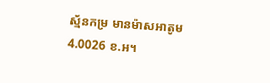ស្ម័នកម្រ មានម៉ាសអាតូម 4.0026 ខ.អ។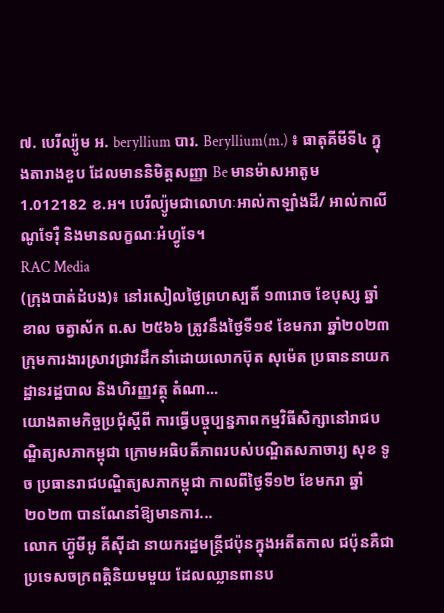៧. បេរីល្យ៉ូម អ. beryllium បារ. Beryllium(m.) ៖ ធាតុគីមីទី៤ ក្នុងតារាងខួប ដែលមាននិមិត្តសញ្ញា Be មានម៉ាសអាតូម 1.012182 ខ.អ។ បេរីល្យ៉ូមជាលោហៈអាល់កាឡាំងដី/ អាល់កាលីណូទែរ៉ឺ និងមានលក្ខណៈអំហ្វូទែ។
RAC Media
(ក្រុងបាត់ដំបង)៖ នៅរសៀលថ្ងៃព្រហស្បតិ៍ ១៣រោច ខែបុស្ស ឆ្នាំខាល ចត្វាស័ក ព.ស ២៥៦៦ ត្រូវនឹងថ្ងៃទី១៩ ខែមករា ឆ្នាំ២០២៣ ក្រុមការងារស្រាវជ្រាវដឹកនាំដោយលោកប៊ុត សុម៉េត ប្រធាននាយកដ្ឋានរដ្ឋបាល និងហិរញ្ញវត្ថុ តំណា...
យោងតាមកិច្ចប្រជុំស្តីពី ការធ្វើបច្ចុប្បន្នភាពកម្មវិធីសិក្សានៅរាជបណ្ឌិត្យសភាកម្ពុជា ក្រោមអធិបតីភាពរបស់បណ្ឌិតសភាចារ្យ សុខ ទូច ប្រធានរាជបណ្ឌិត្យសភាកម្ពុជា កាលពីថ្ងៃទី១២ ខែមករា ឆ្នាំ២០២៣ បានណែនាំឱ្យមានការ...
លោក ហ៊្វូមីអូ គីស៊ីដា នាយករដ្ឋមន្ត្រីជប៉ុនក្នុងអតីតកាល ជប៉ុនគឺជាប្រទេសចក្រពត្តិនិយមមួយ ដែលឈ្លានពានប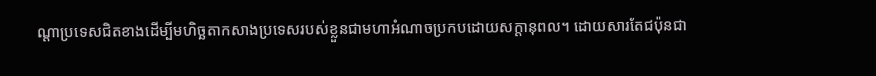ណ្ដាប្រទេសជិតខាងដើម្បីមហិច្ឆតាកសាងប្រទេសរបស់ខ្លួនជាមហាអំណាចប្រកបដោយសក្ដានុពល។ ដោយសារតែជប៉ុនជា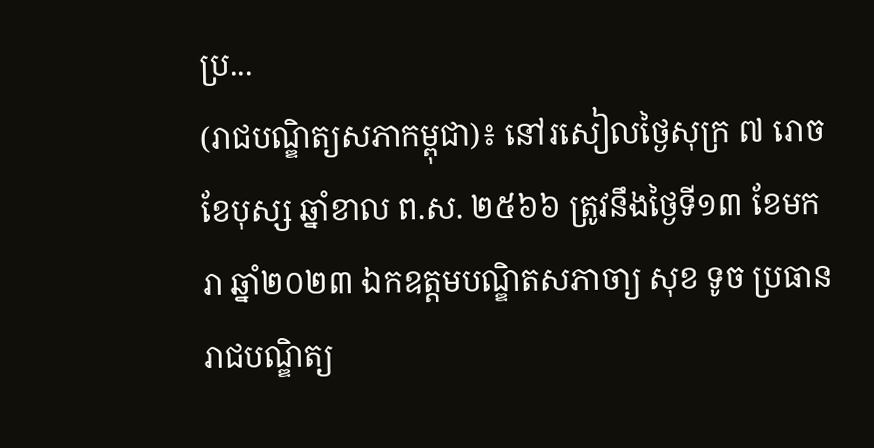ប្រ...
(រាជបណ្ឌិត្យសភាកម្ពុជា)៖ នៅរសៀលថ្ងៃសុក្រ ៧ រោច ខែបុស្ស ឆ្នាំខាល ព.ស. ២៥៦៦ ត្រូវនឹងថ្ងៃទី១៣ ខែមករា ឆ្នាំ២០២៣ ឯកឧត្ដមបណ្ឌិតសភាចា្យ សុខ ទូច ប្រធានរាជបណ្ឌិត្យ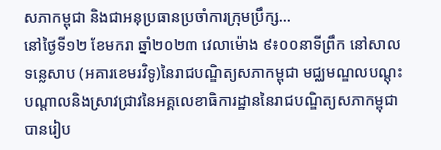សភាកម្ពុជា និងជាអនុប្រធានប្រចាំការក្រុមប្រឹក្ស...
នៅថ្ងៃទី១២ ខែមករា ឆ្នាំ២០២៣ វេលាម៉ោង ៩៖០០នាទីព្រឹក នៅសាលទន្លេសាប (អគារខេមរវិទូ)នៃរាជបណ្ឌិត្យសភាកម្ពុជា មជ្ឈមណ្ឌលបណ្តុះបណ្តាលនិងស្រាវជ្រាវនៃអគ្គលេខាធិការដ្ឋាននៃរាជបណ្ឌិត្យសភាកម្ពុជា បានរៀប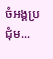ចំអង្គប្រជុំម...